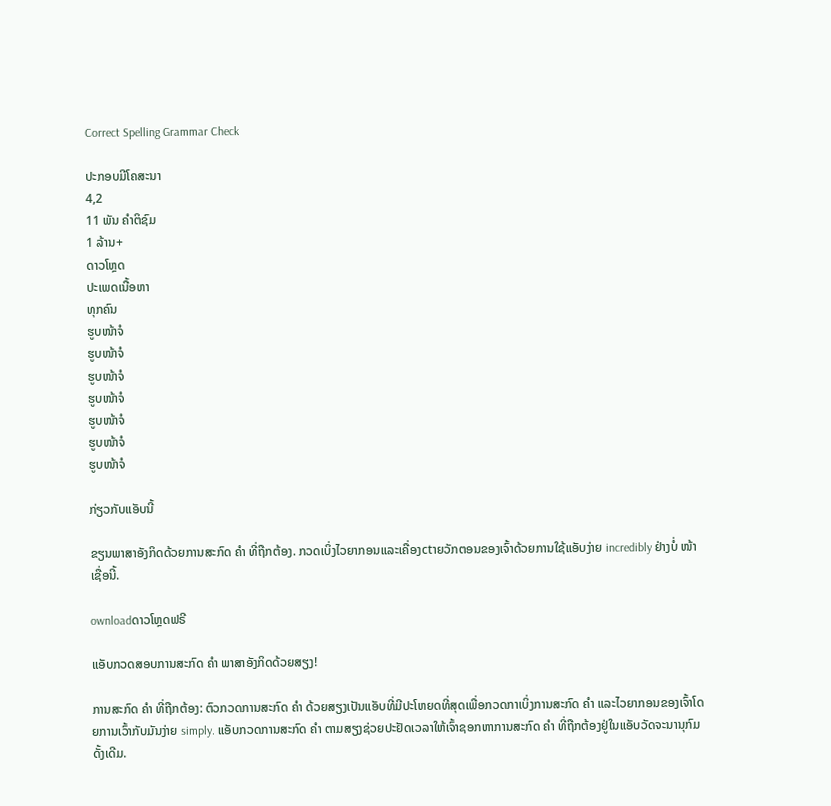Correct Spelling Grammar Check

ປະກອບມີໂຄສະນາ
4,2
11 ພັນ ຄຳຕິຊົມ
1 ລ້ານ+
ດາວໂຫຼດ
ປະເພດເນື້ອຫາ
ທຸກຄົນ
ຮູບໜ້າຈໍ
ຮູບໜ້າຈໍ
ຮູບໜ້າຈໍ
ຮູບໜ້າຈໍ
ຮູບໜ້າຈໍ
ຮູບໜ້າຈໍ
ຮູບໜ້າຈໍ

ກ່ຽວກັບແອັບນີ້

ຂຽນພາສາອັງກິດດ້ວຍການສະກົດ ຄຳ ທີ່ຖືກຕ້ອງ. ກວດເບິ່ງໄວຍາກອນແລະເຄື່ອງctາຍວັກຕອນຂອງເຈົ້າດ້ວຍການໃຊ້ແອັບງ່າຍ incredibly ຢ່າງບໍ່ ໜ້າ ເຊື່ອນີ້.

ownloadດາວໂຫຼດຟຣີ

ແອັບກວດສອບການສະກົດ ຄຳ ພາສາອັງກິດດ້ວຍສຽງ!

ການສະກົດ ຄຳ ທີ່ຖືກຕ້ອງ: ຕົວກວດການສະກົດ ຄຳ ດ້ວຍສຽງເປັນແອັບທີ່ມີປະໂຫຍດທີ່ສຸດເພື່ອກວດກາເບິ່ງການສະກົດ ຄຳ ແລະໄວຍາກອນຂອງເຈົ້າໂດຍການເວົ້າກັບມັນງ່າຍ simply. ແອັບກວດການສະກົດ ຄຳ ຕາມສຽງຊ່ວຍປະຢັດເວລາໃຫ້ເຈົ້າຊອກຫາການສະກົດ ຄຳ ທີ່ຖືກຕ້ອງຢູ່ໃນແອັບວັດຈະນານຸກົມດັ້ງເດີມ.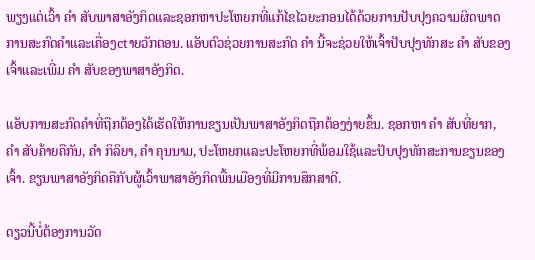ພຽງແຕ່ເວົ້າ ຄຳ ສັບພາສາອັງກິດແລະຊອກຫາປະໂຫຍກທີ່ແກ້ໄຂໄວຍະກອນໄດ້ດ້ວຍການປັບປຸງຄວາມຜິດພາດການສະກົດຄໍາແລະເຄື່ອງctາຍວັກຕອນ. ແອັບຕົວຊ່ວຍການສະກົດ ຄຳ ນີ້ຈະຊ່ວຍໃຫ້ເຈົ້າປັບປຸງທັກສະ ຄຳ ສັບຂອງເຈົ້າແລະເພີ່ມ ຄຳ ສັບຂອງພາສາອັງກິດ.

ແອັບການສະກົດຄໍາທີ່ຖືກຕ້ອງໄດ້ເຮັດໃຫ້ການຂຽນເປັນພາສາອັງກິດຖືກຕ້ອງງ່າຍຂຶ້ນ. ຊອກຫາ ຄຳ ສັບທີ່ຍາກ, ຄຳ ສັບຄ້າຍຄືກັນ, ຄຳ ກິລິຍາ, ຄຳ ຄຸນນາມ, ປະໂຫຍກແລະປະໂຫຍກທີ່ພ້ອມໃຊ້ແລະປັບປຸງທັກສະການຂຽນຂອງເຈົ້າ. ຂຽນພາສາອັງກິດຄືກັບຜູ້ເວົ້າພາສາອັງກິດພື້ນເມືອງທີ່ມີການສຶກສາດີ.

ດຽວນີ້ບໍ່ຕ້ອງການວັດ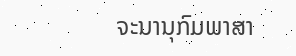ຈະນານຸກົມພາສາ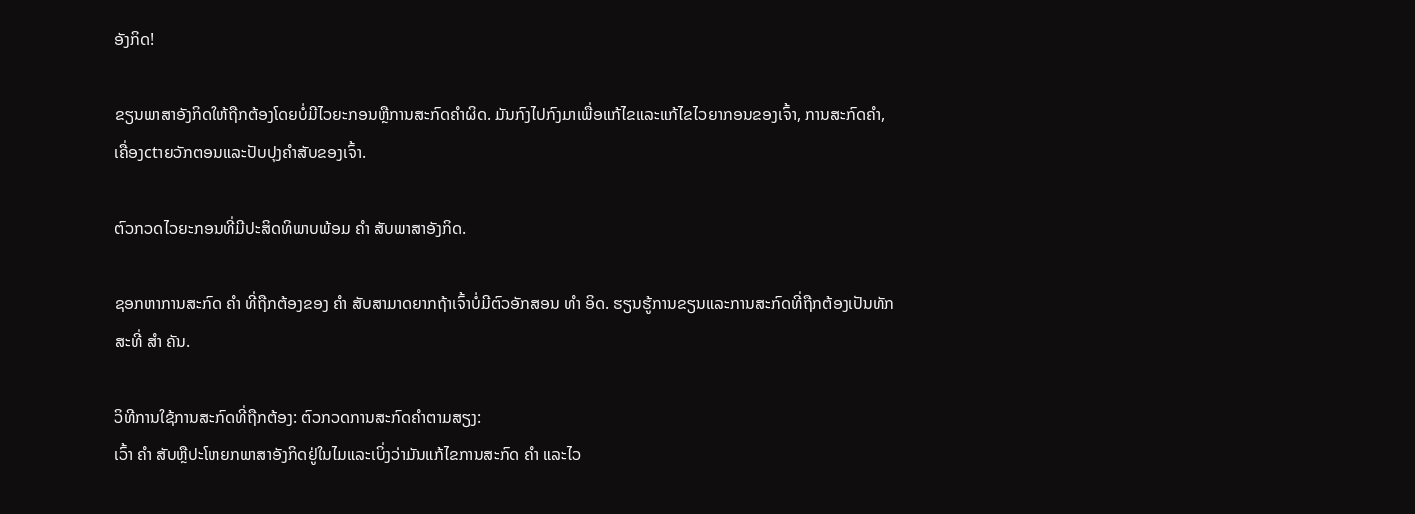ອັງກິດ!

ຂຽນພາສາອັງກິດໃຫ້ຖືກຕ້ອງໂດຍບໍ່ມີໄວຍະກອນຫຼືການສະກົດຄໍາຜິດ. ມັນກົງໄປກົງມາເພື່ອແກ້ໄຂແລະແກ້ໄຂໄວຍາກອນຂອງເຈົ້າ, ການສະກົດຄໍາ, ເຄື່ອງctາຍວັກຕອນແລະປັບປຸງຄໍາສັບຂອງເຈົ້າ.

ຕົວກວດໄວຍະກອນທີ່ມີປະສິດທິພາບພ້ອມ ຄຳ ສັບພາສາອັງກິດ.

ຊອກຫາການສະກົດ ຄຳ ທີ່ຖືກຕ້ອງຂອງ ຄຳ ສັບສາມາດຍາກຖ້າເຈົ້າບໍ່ມີຕົວອັກສອນ ທຳ ອິດ. ຮຽນຮູ້ການຂຽນແລະການສະກົດທີ່ຖືກຕ້ອງເປັນທັກສະທີ່ ສຳ ຄັນ.

ວິທີການໃຊ້ການສະກົດທີ່ຖືກຕ້ອງ: ຕົວກວດການສະກົດຄໍາຕາມສຽງ:
ເວົ້າ ຄຳ ສັບຫຼືປະໂຫຍກພາສາອັງກິດຢູ່ໃນໄມແລະເບິ່ງວ່າມັນແກ້ໄຂການສະກົດ ຄຳ ແລະໄວ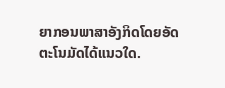ຍາກອນພາສາອັງກິດໂດຍອັດຕະໂນມັດໄດ້ແນວໃດ.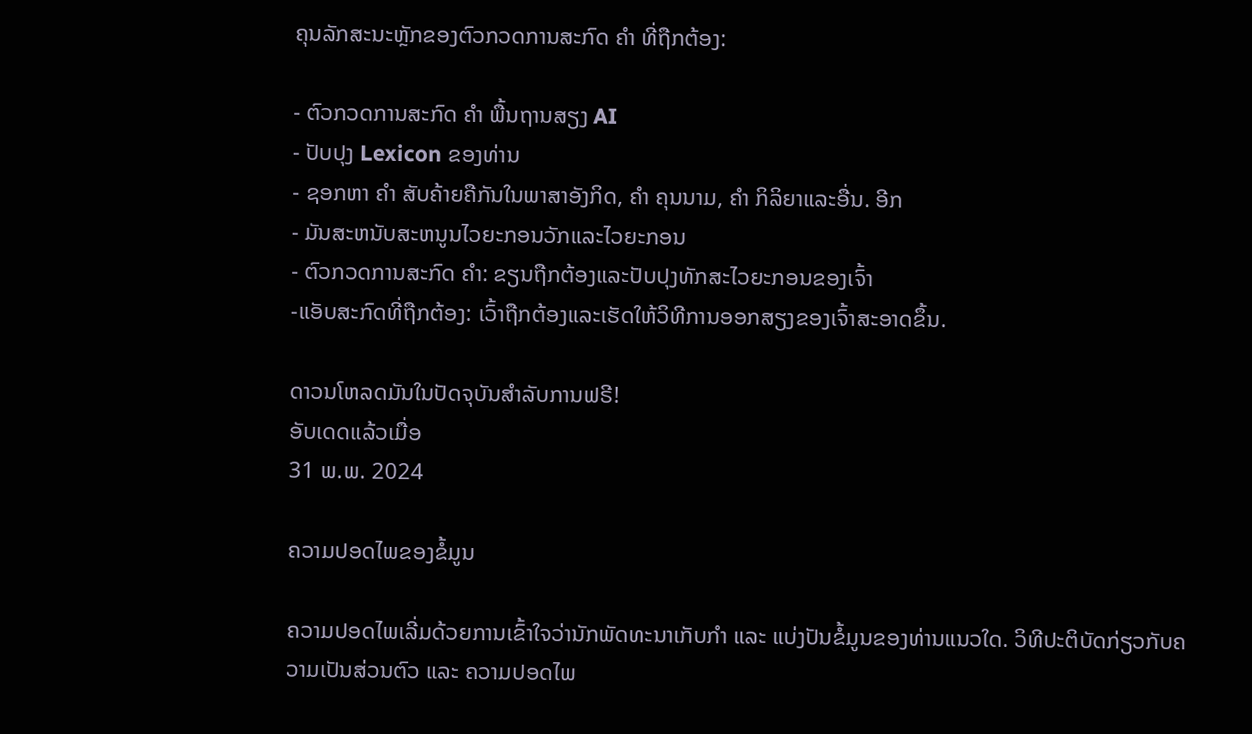ຄຸນລັກສະນະຫຼັກຂອງຕົວກວດການສະກົດ ຄຳ ທີ່ຖືກຕ້ອງ:

- ຕົວກວດການສະກົດ ຄຳ ພື້ນຖານສຽງ AI
- ປັບປຸງ Lexicon ຂອງທ່ານ
- ຊອກຫາ ຄຳ ສັບຄ້າຍຄືກັນໃນພາສາອັງກິດ, ຄຳ ຄຸນນາມ, ຄຳ ກິລິຍາແລະອື່ນ. ອີກ
- ມັນສະຫນັບສະຫນູນໄວຍະກອນວັກແລະໄວຍະກອນ
- ຕົວກວດການສະກົດ ຄຳ: ຂຽນຖືກຕ້ອງແລະປັບປຸງທັກສະໄວຍະກອນຂອງເຈົ້າ
-ແອັບສະກົດທີ່ຖືກຕ້ອງ: ເວົ້າຖືກຕ້ອງແລະເຮັດໃຫ້ວິທີການອອກສຽງຂອງເຈົ້າສະອາດຂຶ້ນ.

ດາວນໂຫລດມັນໃນປັດຈຸບັນສໍາລັບການຟຣີ!
ອັບເດດແລ້ວເມື່ອ
31 ພ.ພ. 2024

ຄວາມປອດໄພຂອງຂໍ້ມູນ

ຄວາມປອດໄພເລີ່ມດ້ວຍການເຂົ້າໃຈວ່ານັກພັດທະນາເກັບກຳ ແລະ ແບ່ງປັນຂໍ້ມູນຂອງທ່ານແນວໃດ. ວິທີປະຕິບັດກ່ຽວກັບຄວາມເປັນສ່ວນຕົວ ແລະ ຄວາມປອດໄພ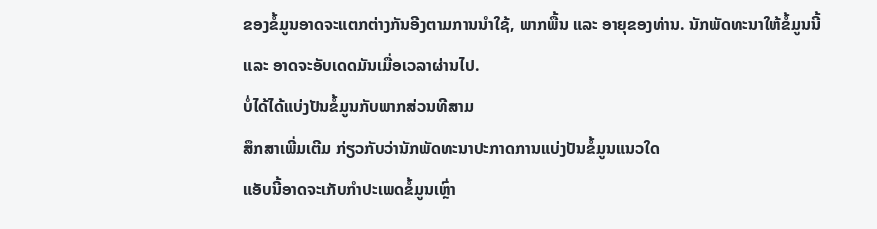ຂອງຂໍ້ມູນອາດຈະແຕກຕ່າງກັນອີງຕາມການນຳໃຊ້, ພາກພື້ນ ແລະ ອາຍຸຂອງທ່ານ. ນັກພັດທະນາໃຫ້ຂໍ້ມູນນີ້ ແລະ ອາດຈະອັບເດດມັນເມື່ອເວລາຜ່ານໄປ.
ບໍ່ໄດ້ໄດ້ແບ່ງປັນຂໍ້ມູນກັບພາກສ່ວນທີສາມ
ສຶກສາເພີ່ມເຕີມ ກ່ຽວກັບວ່ານັກພັດທະນາປະກາດການແບ່ງປັນຂໍ້ມູນແນວໃດ
ແອັບນີ້ອາດຈະເກັບກຳປະເພດຂໍ້ມູນເຫຼົ່າ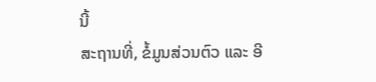ນີ້
ສະຖານທີ່, ຂໍ້ມູນສ່ວນຕົວ ແລະ ອີ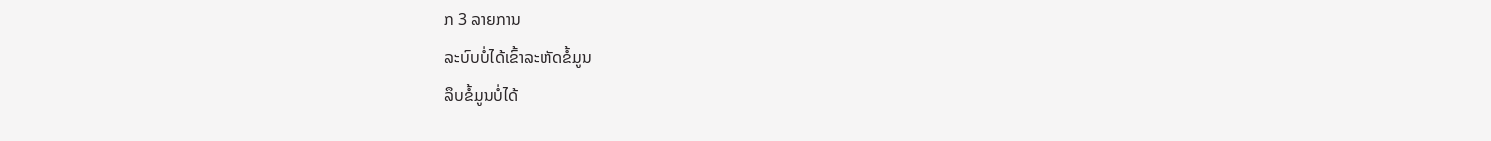ກ 3 ລາຍການ
ລະບົບບໍ່ໄດ້ເຂົ້າລະຫັດຂໍ້ມູນ
ລຶບຂໍ້ມູນບໍ່ໄດ້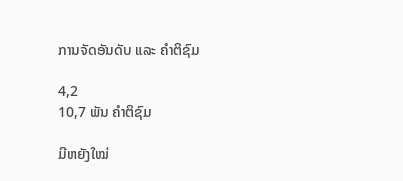ການຈັດອັນດັບ ແລະ ຄຳຕິຊົມ

4,2
10,7 ພັນ ຄຳຕິຊົມ

ມີຫຍັງໃໝ່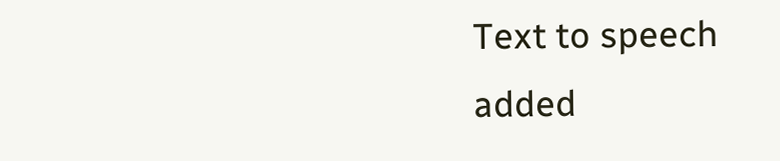Text to speech added